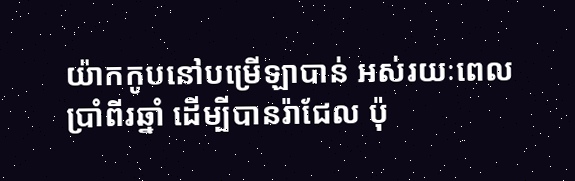យ៉ាកកូបនៅបម្រើឡាបាន់ អស់រយៈពេលប្រាំពីរឆ្នាំ ដើម្បីបានរ៉ាជែល ប៉ុ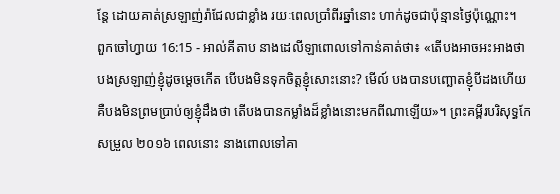ន្តែ ដោយគាត់ស្រឡាញ់រ៉ាជែលជាខ្លាំង រយៈពេលប្រាំពីរឆ្នាំនោះ ហាក់ដូចជាប៉ុន្មានថ្ងៃប៉ុណ្ណោះ។
ពួកចៅហ្វាយ 16:15 - អាល់គីតាប នាងដេលីឡាពោលទៅកាន់គាត់ថា៖ «តើបងអាចអះអាងថា បងស្រឡាញ់ខ្ញុំដូចម្តេចកើត បើបងមិនទុកចិត្តខ្ញុំសោះនោះ? មើល៍ បងបានបញ្ឆោតខ្ញុំបីដងហើយ គឺបងមិនព្រមប្រាប់ឲ្យខ្ញុំដឹងថា តើបងបានកម្លាំងដ៏ខ្លាំងនោះមកពីណាឡើយ»។ ព្រះគម្ពីរបរិសុទ្ធកែសម្រួល ២០១៦ ពេលនោះ នាងពោលទៅគា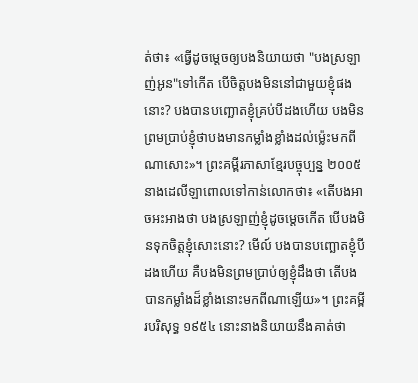ត់ថា៖ «ធ្វើដូចម្តេចឲ្យបងនិយាយថា "បងស្រឡាញ់អូន"ទៅកើត បើចិត្តបងមិននៅជាមួយខ្ញុំផងនោះ? បងបានបញ្ឆោតខ្ញុំគ្រប់បីដងហើយ បងមិនព្រមប្រាប់ខ្ញុំថាបងមានកម្លាំងខ្លាំងដល់ម៉្លេះមកពីណាសោះ»។ ព្រះគម្ពីរភាសាខ្មែរបច្ចុប្បន្ន ២០០៥ នាងដេលីឡាពោលទៅកាន់លោកថា៖ «តើបងអាចអះអាងថា បងស្រឡាញ់ខ្ញុំដូចម្ដេចកើត បើបងមិនទុកចិត្តខ្ញុំសោះនោះ? មើល៍ បងបានបញ្ឆោតខ្ញុំបីដងហើយ គឺបងមិនព្រមប្រាប់ឲ្យខ្ញុំដឹងថា តើបងបានកម្លាំងដ៏ខ្លាំងនោះមកពីណាឡើយ»។ ព្រះគម្ពីរបរិសុទ្ធ ១៩៥៤ នោះនាងនិយាយនឹងគាត់ថា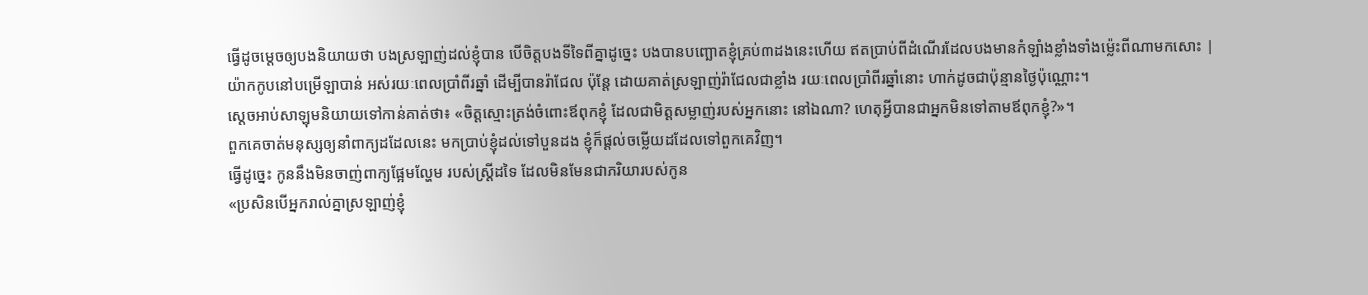ធ្វើដូចម្តេចឲ្យបងនិយាយថា បងស្រឡាញ់ដល់ខ្ញុំបាន បើចិត្តបងទីទៃពីគ្នាដូច្នេះ បងបានបញ្ឆោតខ្ញុំគ្រប់៣ដងនេះហើយ ឥតប្រាប់ពីដំណើរដែលបងមានកំឡាំងខ្លាំងទាំងម៉្លេះពីណាមកសោះ |
យ៉ាកកូបនៅបម្រើឡាបាន់ អស់រយៈពេលប្រាំពីរឆ្នាំ ដើម្បីបានរ៉ាជែល ប៉ុន្តែ ដោយគាត់ស្រឡាញ់រ៉ាជែលជាខ្លាំង រយៈពេលប្រាំពីរឆ្នាំនោះ ហាក់ដូចជាប៉ុន្មានថ្ងៃប៉ុណ្ណោះ។
ស្តេចអាប់សាឡុមនិយាយទៅកាន់គាត់ថា៖ «ចិត្តស្មោះត្រង់ចំពោះឪពុកខ្ញុំ ដែលជាមិត្តសម្លាញ់របស់អ្នកនោះ នៅឯណា? ហេតុអ្វីបានជាអ្នកមិនទៅតាមឪពុកខ្ញុំ?»។
ពួកគេចាត់មនុស្សឲ្យនាំពាក្យដដែលនេះ មកប្រាប់ខ្ញុំដល់ទៅបួនដង ខ្ញុំក៏ផ្ដល់ចម្លើយដដែលទៅពួកគេវិញ។
ធ្វើដូច្នេះ កូននឹងមិនចាញ់ពាក្យផ្អែមល្ហែម របស់ស្ត្រីដទៃ ដែលមិនមែនជាភរិយារបស់កូន
«ប្រសិនបើអ្នករាល់គ្នាស្រឡាញ់ខ្ញុំ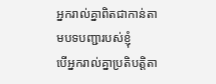អ្នករាល់គ្នាពិតជាកាន់តាមបទបញ្ជារបស់ខ្ញុំ
បើអ្នករាល់គ្នាប្រតិបត្ដិតា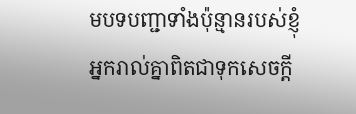មបទបញ្ជាទាំងប៉ុន្មានរបស់ខ្ញុំ អ្នករាល់គ្នាពិតជាទុកសេចក្ដី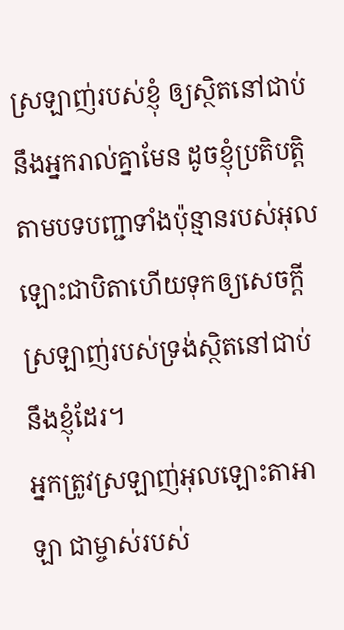ស្រឡាញ់របស់ខ្ញុំ ឲ្យស្ថិតនៅជាប់នឹងអ្នករាល់គ្នាមែន ដូចខ្ញុំប្រតិបត្ដិតាមបទបញ្ជាទាំងប៉ុន្មានរបស់អុលឡោះជាបិតាហើយទុកឲ្យសេចក្ដីស្រឡាញ់របស់ទ្រង់ស្ថិតនៅជាប់នឹងខ្ញុំដែរ។
អ្នកត្រូវស្រឡាញ់អុលឡោះតាអាឡា ជាម្ចាស់របស់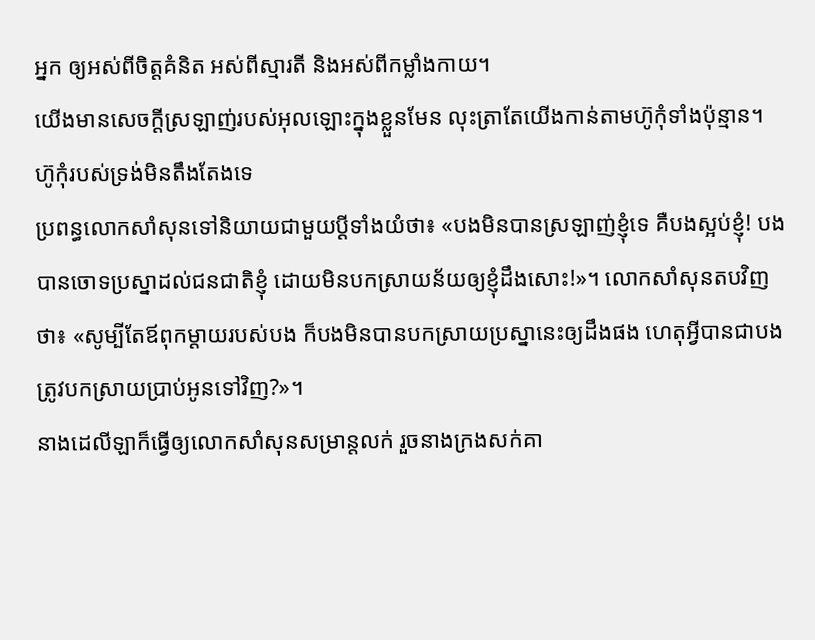អ្នក ឲ្យអស់ពីចិត្តគំនិត អស់ពីស្មារតី និងអស់ពីកម្លាំងកាយ។
យើងមានសេចក្ដីស្រឡាញ់របស់អុលឡោះក្នុងខ្លួនមែន លុះត្រាតែយើងកាន់តាមហ៊ូកុំទាំងប៉ុន្មាន។ ហ៊ូកុំរបស់ទ្រង់មិនតឹងតែងទេ
ប្រពន្ធលោកសាំសុនទៅនិយាយជាមួយប្ដីទាំងយំថា៖ «បងមិនបានស្រឡាញ់ខ្ញុំទេ គឺបងស្អប់ខ្ញុំ! បងបានចោទប្រស្នាដល់ជនជាតិខ្ញុំ ដោយមិនបកស្រាយន័យឲ្យខ្ញុំដឹងសោះ!»។ លោកសាំសុនតបវិញថា៖ «សូម្បីតែឪពុកម្តាយរបស់បង ក៏បងមិនបានបកស្រាយប្រស្នានេះឲ្យដឹងផង ហេតុអ្វីបានជាបងត្រូវបកស្រាយប្រាប់អូនទៅវិញ?»។
នាងដេលីឡាក៏ធ្វើឲ្យលោកសាំសុនសម្រាន្តលក់ រួចនាងក្រងសក់គា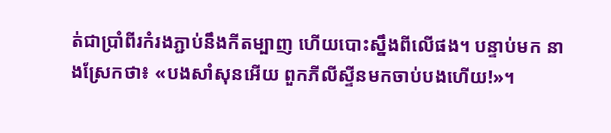ត់ជាប្រាំពីរកំរងភ្ជាប់នឹងកីតម្បាញ ហើយបោះស្នឹងពីលើផង។ បន្ទាប់មក នាងស្រែកថា៖ «បងសាំសុនអើយ ពួកភីលីស្ទីនមកចាប់បងហើយ!»។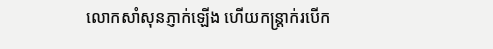លោកសាំសុនភ្ញាក់ឡើង ហើយកន្ត្រាក់របើក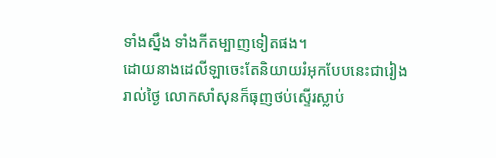ទាំងស្នឹង ទាំងកីតម្បាញទៀតផង។
ដោយនាងដេលីឡាចេះតែនិយាយរំអុកបែបនេះជារៀងរាល់ថ្ងៃ លោកសាំសុនក៏ធុញថប់ស្ទើរស្លាប់